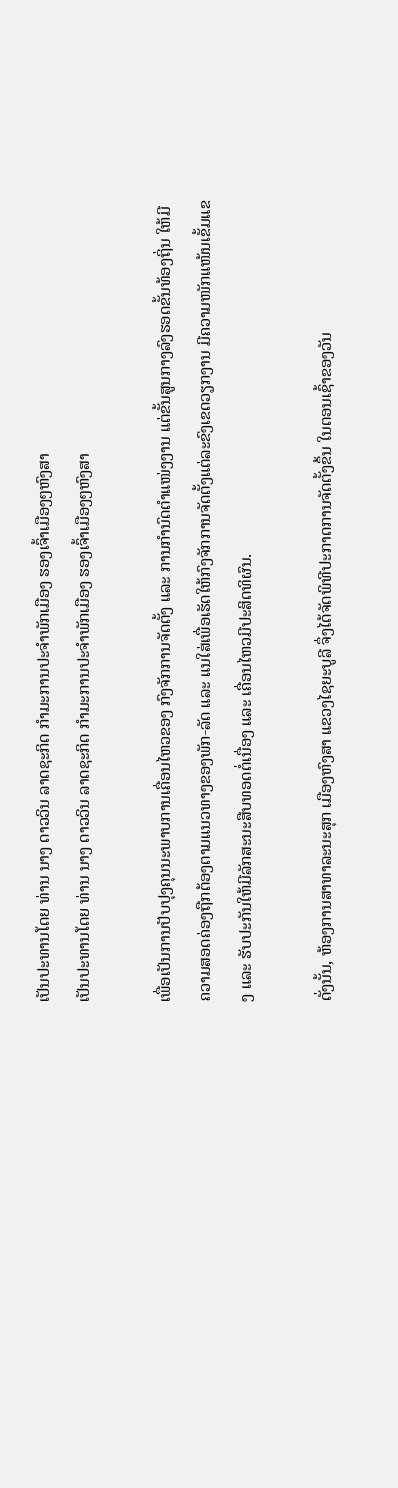ເປັນປະທານໂດຍ ທ່ານ ນາງ ດາວວິນ ລາດຊະກິດ ກຳມະການປະຈຳພັກເມືອງ ຮອງເຈົ້າເມືອງໆຫົງສາ
ເປັນປະທານໂດຍ ທ່ານ ນາງ ດາວວິນ ລາດຊະກິດ ກຳມະການປະຈຳພັກເມືອງ ຮອງເຈົ້າເມືອງໆຫົງສາ

ເພື່ອເປັນການປັບປຸງຄຸນນະພາບການເຄື່ອນໄຫວຂອງ ກົງຈັກການຈັດຕັ້ງ ແລະ ການກຳນົດຕຳແໜ່ງງານ ແຕ່ຂັ້ນສູນກາງລົງຮອດຂັ້ນທ້ອງຖິ່ນ ໃຫ້ມີຄວາມສອດຄ່ອງຖືກຕ້ອງຕາມແນວທາງຂອງພັກ-ລັດ ແລະ ແນໃສ່ເພື່ອເຮັດໃຫ້ກົງຈັກການຈັດຕັ້ງແຕ່ລະຂົງເຂດວຽກງານ ມີຄວາມໜັກແໜ້ນເຂັ້ມແຂງ ແລະ ຮັບປະກັນໃຫ້ມີລັກສະນະສືບທອດຕໍ່ເນື່ອງ ແລະ ເຄື່ອນໄຫວມີປະສິດທິຜົນ.

ດັ່ງນັ້ນ, ຫ້ອງການສາທາລະນະສຸກ ເມືອງຫົງສາ ແຂວງໄຊຍະບູລີ ຈຶ່ງໄດ້ຈັດພິທີປະກາດການຈັດຕັ້ງຂຶ້ນ ໃນຕອນເຊົ້າຂອງວັນ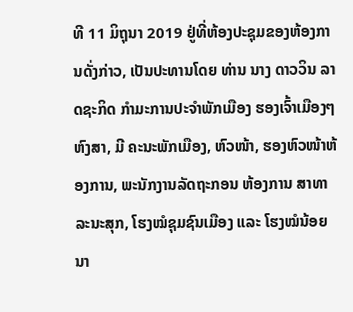ທີ 11 ມິຖຸນາ 2019 ຢູ່ທີ່ຫ້ອງປະຊຸມຂອງຫ້ອງການດັ່ງກ່າວ, ເປັນປະທານໂດຍ ທ່ານ ນາງ ດາວວິນ ລາດຊະກິດ ກຳມະການປະຈຳພັກເມືອງ ຮອງເຈົ້າເມືອງໆຫົງສາ, ມີ ຄະນະພັກເມືອງ, ຫົວໜ້າ, ຮອງຫົວໜ້າຫ້ອງການ, ພະນັກງານລັດຖະກອນ ຫ້ອງການ ສາທາລະນະສຸກ, ໂຮງໝໍຊຸມຊົນເມືອງ ແລະ ໂຮງໝໍນ້ອຍນາ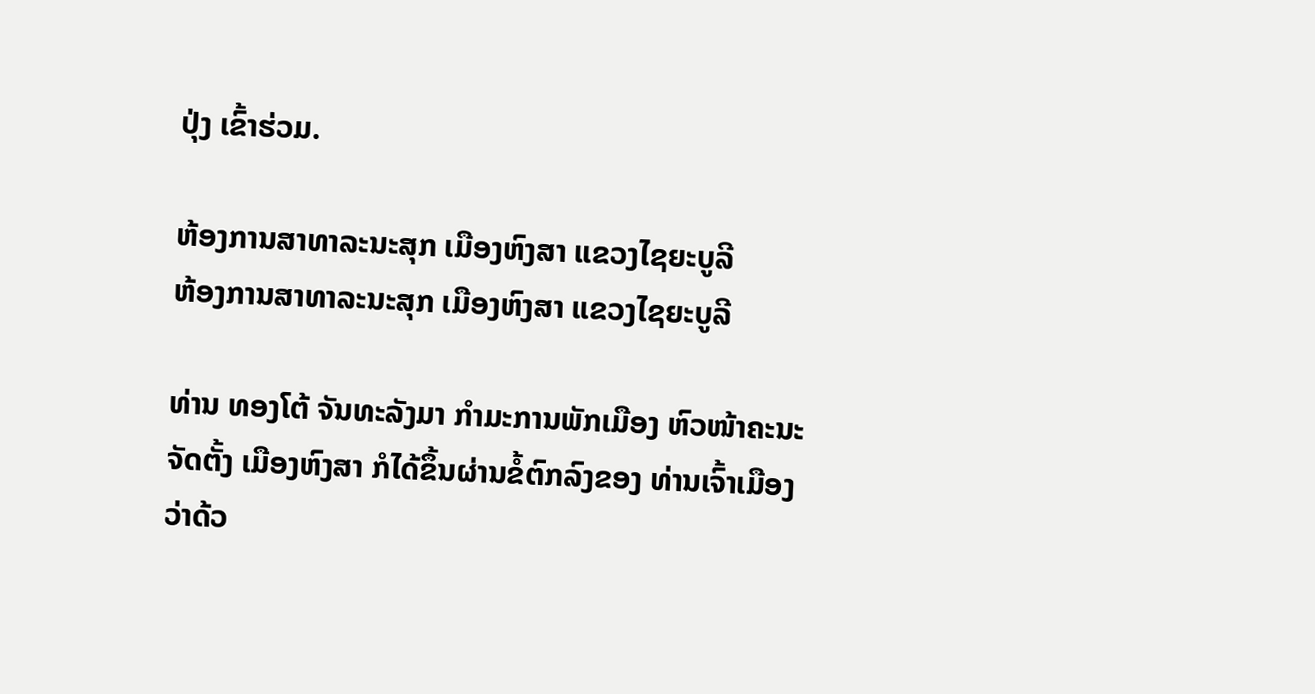ປຸ່ງ ເຂົ້າຮ່ວມ.

ຫ້ອງການສາທາລະນະສຸກ ເມືອງຫົງສາ ແຂວງໄຊຍະບູລີ
ຫ້ອງການສາທາລະນະສຸກ ເມືອງຫົງສາ ແຂວງໄຊຍະບູລີ

ທ່ານ ທອງໂຕ້ ຈັນທະລັງມາ ກຳມະການພັກເມືອງ ຫົວໜ້າຄະນະຈັດຕັ້ງ ເມືອງຫົງສາ ກໍໄດ້ຂຶ້ນຜ່ານຂໍ້ຕົກລົງຂອງ ທ່ານເຈົ້າເມືອງ ວ່າດ້ວ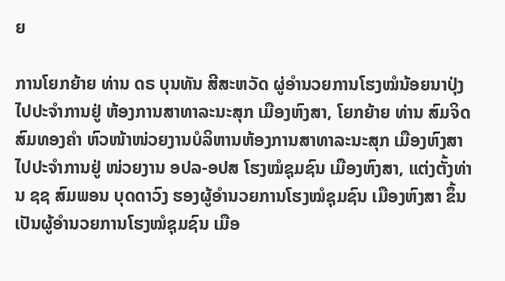ຍ

ການໂຍກຍ້າຍ ທ່ານ ດຣ ບຸນທັນ ສີສະຫວັດ ຜູ່ອຳນວຍການໂຮງໝໍນ້ອຍນາປຸ່ງ ໄປປະຈຳການຢູ່ ຫ້ອງການສາທາລະນະສຸກ ເມືອງຫົງສາ, ໂຍກຍ້າຍ ທ່ານ ສົມຈິດ ສົມທອງຄຳ ຫົວໜ້າໜ່ວຍງານບໍລິຫານຫ້ອງການສາທາລະນະສຸກ ເມືອງຫົງສາ ໄປປະຈຳການຢູ່ ໜ່ວຍງານ ອປລ-ອປສ ໂຮງໝໍຊຸມຊົນ ເມືອງຫົງສາ, ແຕ່ງຕັ້ງທ່ານ ຊຊ ສົມພອນ ບຸດດາວົງ ຮອງຜູ້ອຳນວຍການໂຮງໝໍຊຸມຊົນ ເມືອງຫົງສາ ຂຶ້ນເປັນຜູ້ອຳນວຍການໂຮງໝໍຊຸມຊົນ ເມືອ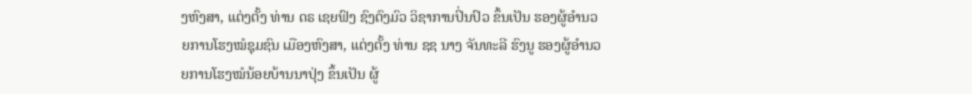ງຫົງສາ, ແຕ່ງຕັ້ງ ທ່ານ ດຣ ເຊຍຟົງ ຊົງຕົງມົວ ວິຊາການປິ່ນປົວ ຂຶ້ນເປັນ ຮອງຜູ້ອຳນວຍການໂຮງໝໍຊຸມຊົນ ເມືອງຫົງສາ, ແຕ່ງຕັ້ງ ທ່ານ ຊຊ ນາງ ຈັນທະລີ ຮົງນູ ຮອງຜູ້ອຳນວຍການໂຮງໝໍນ້ອຍບ້ານນາປຸ່ງ ຂຶ້ນເປັນ ຜູ້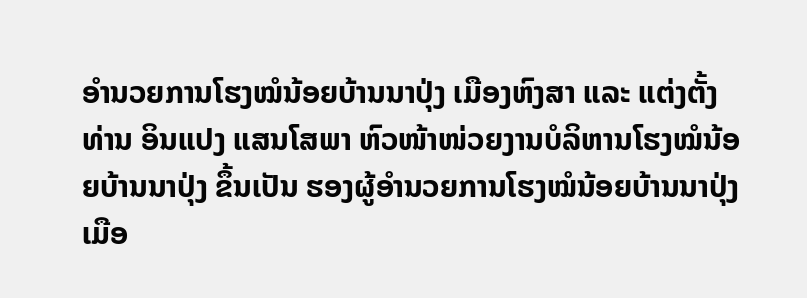ອຳນວຍການໂຮງໝໍນ້ອຍບ້ານນາປຸ່ງ ເມືອງຫົງສາ ແລະ ແຕ່ງຕັ້ງ ທ່ານ ອິນແປງ ແສນໂສພາ ຫົວໜ້າໜ່ວຍງານບໍລິຫານໂຮງໝໍນ້ອຍບ້ານນາປຸ່ງ ຂຶ້ນເປັນ ຮອງຜູ້ອຳນວຍການໂຮງໝໍນ້ອຍບ້ານນາປຸ່ງ ເມືອ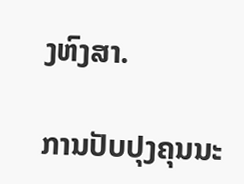ງຫົງສາ.

ການປັບປຸງຄຸນນະ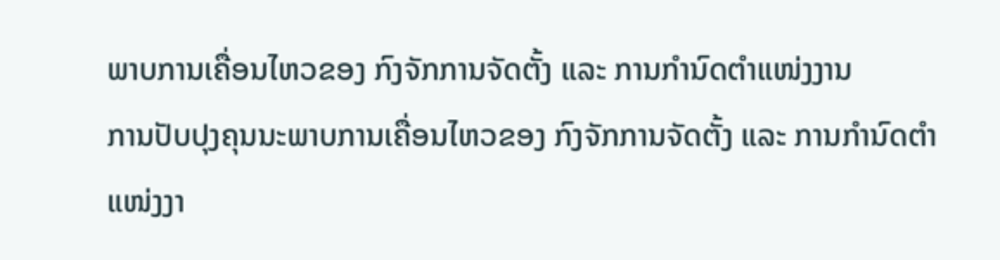ພາບການເຄື່ອນໄຫວຂອງ ກົງຈັກການຈັດຕັ້ງ ແລະ ການກຳນົດຕຳແໜ່ງງານ
ການປັບປຸງຄຸນນະພາບການເຄື່ອນໄຫວຂອງ ກົງຈັກການຈັດຕັ້ງ ແລະ ການກຳນົດຕຳແໜ່ງງາ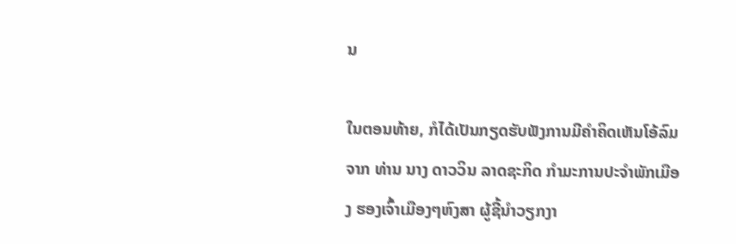ນ

ໃນຕອນທ້າຍ, ກໍໄດ້ເປັນກຽດຮັບຟັງການມີຄຳຄິດເຫັນໂອ້ລົມຈາກ ທ່ານ ນາງ ດາວວິນ ລາດຊະກິດ ກຳມະການປະຈຳພັກເມືອງ ຮອງເຈົ້າເມືອງໆຫົງສາ ຜູ້ຊີ້ນຳວຽກງາ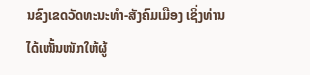ນຂົງເຂດວັດທະນະທຳ-ສັງຄົມເມືອງ ເຊິ່ງທ່ານໄດ້ເໜັ້ນໜັກໃຫ້ຜູ້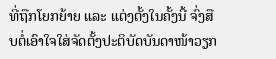ທີ່ຖືກໂຍກຍ້າຍ ແລະ ແຕ່ງຕັ້ງໃນຄັ້ງນີ້ ຈົ່ງສືບຕໍ່ເອົາໃຈໃສ່ຈັດຕັ້ງປະຕິບັດບັນດາໜ້າວຽກ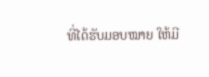ທີ່ໄດ້ຮັບມອບໝາຍ ໃຫ້ມີ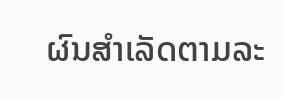ຜົນສຳເລັດຕາມລະ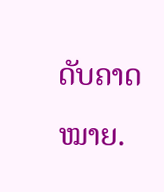ດັບຄາດໝາຍ.